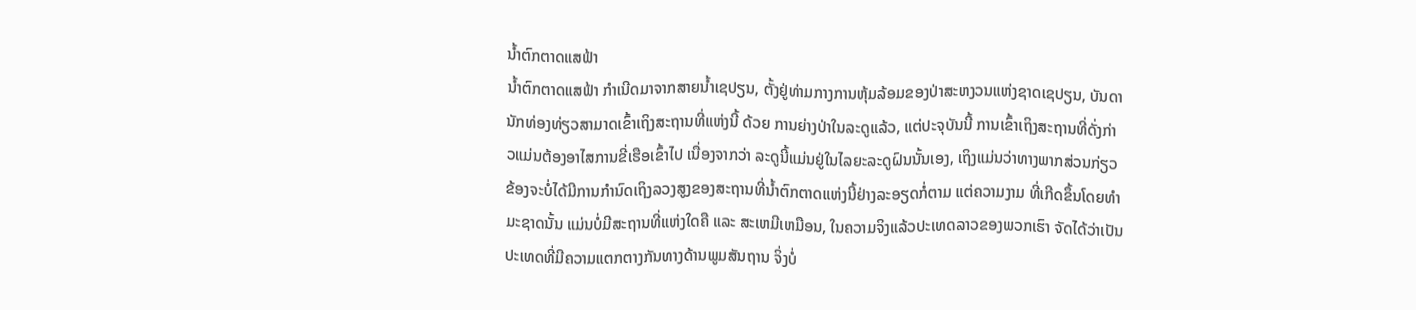ນ້ຳຕົກຕາດແສຟ້າ
ນ້ຳຕົກຕາດແສຟ້າ ກຳເນີດມາຈາກສາຍນ້ຳເຊປຽນ, ຕັ້ງຢູ່ທ່າມກາງການຫຸ້ມລ້ອມຂອງປ່າສະຫງວນແຫ່ງຊາດເຊປຽນ, ບັນດານັກທ່ອງທ່ຽວສາມາດເຂົ້າເຖິງສະຖານທີ່ແຫ່ງນີ້ ດ້ວຍ ການຍ່າງປ່າໃນລະດູແລ້ວ, ແຕ່ປະຈຸບັນນີ້ ການເຂົ້າເຖິງສະຖານທີ່ດັ່ງກ່າວແມ່ນຕ້ອງອາໄສການຂີ່ເຮືອເຂົ້າໄປ ເນື່ອງຈາກວ່າ ລະດູນີ້ແມ່ນຢູ່ໃນໄລຍະລະດູຝົນນັ້ນເອງ, ເຖິງແມ່ນວ່າທາງພາກສ່ວນກ່ຽວຂ້ອງຈະບໍ່ໄດ້ມີການກຳນົດເຖິງລວງສູງຂອງສະຖານທີ່ນ້ຳຕົກຕາດແຫ່ງນີ້ຢ່າງລະອຽດກໍ່ຕາມ ແຕ່ຄວາມງາມ ທີ່ເກີດຂຶ້ນໂດຍທຳມະຊາດນັ້ນ ແມ່ນບໍ່ມີສະຖານທີ່ແຫ່ງໃດຄື ແລະ ສະເຫມີເຫມືອນ, ໃນຄວາມຈິງແລ້ວປະເທດລາວຂອງພວກເຮົາ ຈັດໄດ້ວ່າເປັນປະເທດທີ່ມີຄວາມແຕກຕາງກັນທາງດ້ານພູມສັນຖານ ຈິ່ງບໍ່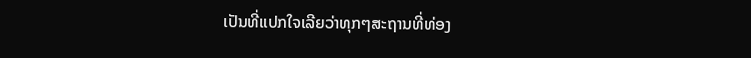ເປັນທີ່ແປກໃຈເລີຍວ່າທຸກໆສະຖານທີ່ທ່ອງ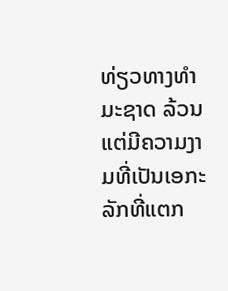ທ່ຽວທາງທຳມະຊາດ ລ້ວນແຕ່ມີຄວາມງາມທີ່ເປັນເອກະລັກທີ່ແຕກ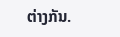ຕ່າງກັນ.